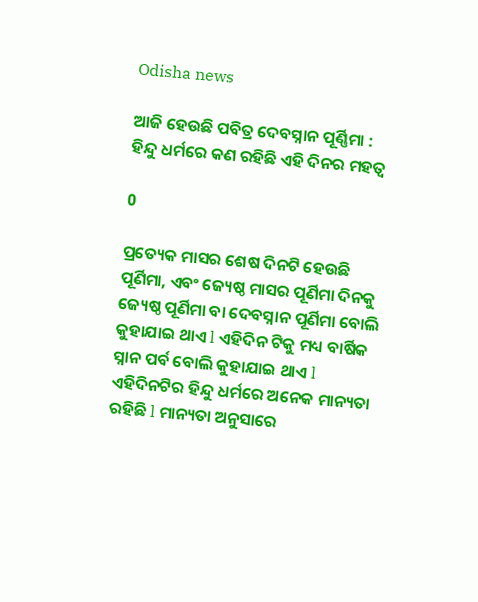Odisha news

ଆଜି ହେଉଛି ପବିତ୍ର ଦେବସ୍ନାନ ପୂର୍ଣ୍ଣିମା : ହିନ୍ଦୁ ଧର୍ମରେ କଣ ରହିଛି ଏହି ଦିନର ମହତ୍ୱ

0

ପ୍ରତ୍ୟେକ ମାସର ଶେଷ ଦିନଟି ହେଉଛି ପୂର୍ଣିମା, ଏବଂ ଜ୍ୟେଷ୍ଠ ମାସର ପୂର୍ଣିମା ଦିନକୁ ଜ୍ୟେଷ୍ଠ ପୂର୍ଣିମା ବା ଦେବସ୍ନାନ ପୂର୍ଣିମା ବୋଲି କୁହାଯାଇ ଥାଏ l ଏହିଦିନ ଟିକୁ ମଧ୍ୟ ବାର୍ଷିକ ସ୍ନାନ ପର୍ବ ବୋଲି କୁହାଯାଇ ଥାଏ l ଏହିଦିନଟିର ହିନ୍ଦୁ ଧର୍ମରେ ଅନେକ ମାନ୍ୟତା ରହିଛି l ମାନ୍ୟତା ଅନୁସାରେ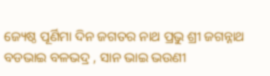ଜ୍ୟେଷ୍ଠ ପୂର୍ଣିମା ଦିନ ଜଗତର ନାଥ ପ୍ରଭୁ ଶ୍ରୀ ଜଗନ୍ନାଥ ବଡଭାଇ ବଳଭଦ୍ର , ସାନ ଭାଇ ଭଉଣୀ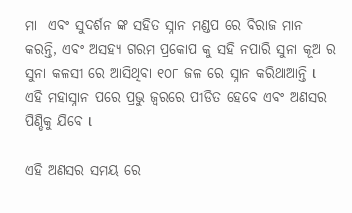ମା  ଏବଂ ସୁଦର୍ଶନ ଙ୍କ ସହିତ ସ୍ନାନ ମଣ୍ଡପ ରେ ବିରାଜ ମାନ କରନ୍ତି, ଏବଂ ଅସହ୍ୟ ଗରମ ପ୍ରକୋପ କୁ ସହି ନପାରି ସୁନା କୂଅ ର ସୁନା କଳସୀ ରେ ଆସିଥିବା ୧୦୮ ଜଳ ରେ ସ୍ନାନ କରିଥାଆନ୍ତି l ଏହି ମହାସ୍ନାନ ପରେ ପ୍ରଭୁ ଜ୍ବରରେ ପୀଡିତ ହେବେ ଏବଂ ଅଣସର ପିଣ୍ଡିକୁ ଯିବେ l

ଏହି ଅଣସର ସମୟ ରେ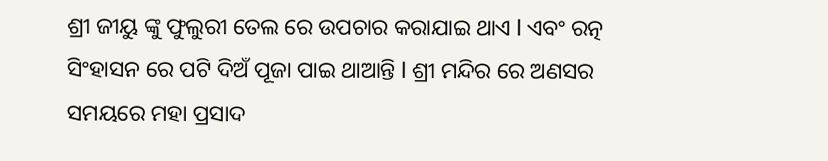ଶ୍ରୀ ଜୀୟୁ ଙ୍କୁ ଫୁଲୁରୀ ତେଲ ରେ ଉପଚାର କରାଯାଇ ଥାଏ l ଏବଂ ରତ୍ନ ସିଂହାସନ ରେ ପଟି ଦିଅଁ ପୂଜା ପାଇ ଥାଆନ୍ତି l ଶ୍ରୀ ମନ୍ଦିର ରେ ଅଣସର ସମୟରେ ମହା ପ୍ରସାଦ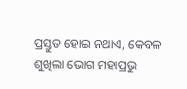ପ୍ରସ୍ତୁତ ହୋଇ ନଥାଏ, କେବଳ ଶୁଖିଲା ଭୋଗ ମହାପ୍ରଭୁ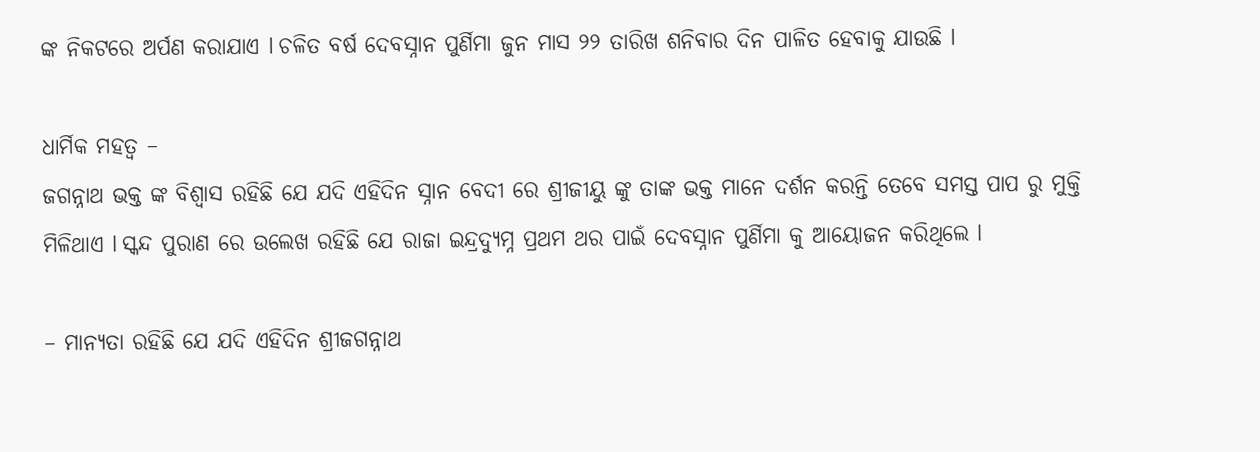ଙ୍କ ନିକଟରେ ଅର୍ପଣ କରାଯାଏ l ଚଳିତ ବର୍ଷ ଦେବସ୍ନାନ ପୁର୍ଣିମା ଜୁନ ମାସ ୨୨ ତାରିଖ ଶନିବାର ଦିନ ପାଳିତ ହେବାକୁ ଯାଉଛି l

ଧାର୍ମିକ ମହତ୍ୱ –
ଜଗନ୍ନାଥ ଭକ୍ତ ଙ୍କ ବିଶ୍ୱାସ ରହିଛି ଯେ ଯଦି ଏହିଦିନ ସ୍ନାନ ବେଦୀ ରେ ଶ୍ରୀଜୀୟୁ ଙ୍କୁ ତାଙ୍କ ଭକ୍ତ ମାନେ ଦର୍ଶନ କରନ୍ତି ତେବେ ସମସ୍ତ ପାପ ରୁ ମୁକ୍ତି ମିଳିଥାଏ l ସ୍କନ୍ଦ ପୁରାଣ ରେ ଉଲେଖ ରହିଛି ଯେ ରାଜା ଇନ୍ଦ୍ରଦ୍ୟୁମ୍ନ ପ୍ରଥମ ଥର ପାଇଁ ଦେବସ୍ନାନ ପୁର୍ଣିମା କୁ ଆୟୋଜନ କରିଥିଲେ l

– ମାନ୍ୟତା ରହିଛି ଯେ ଯଦି ଏହିଦିନ ଶ୍ରୀଜଗନ୍ନାଥ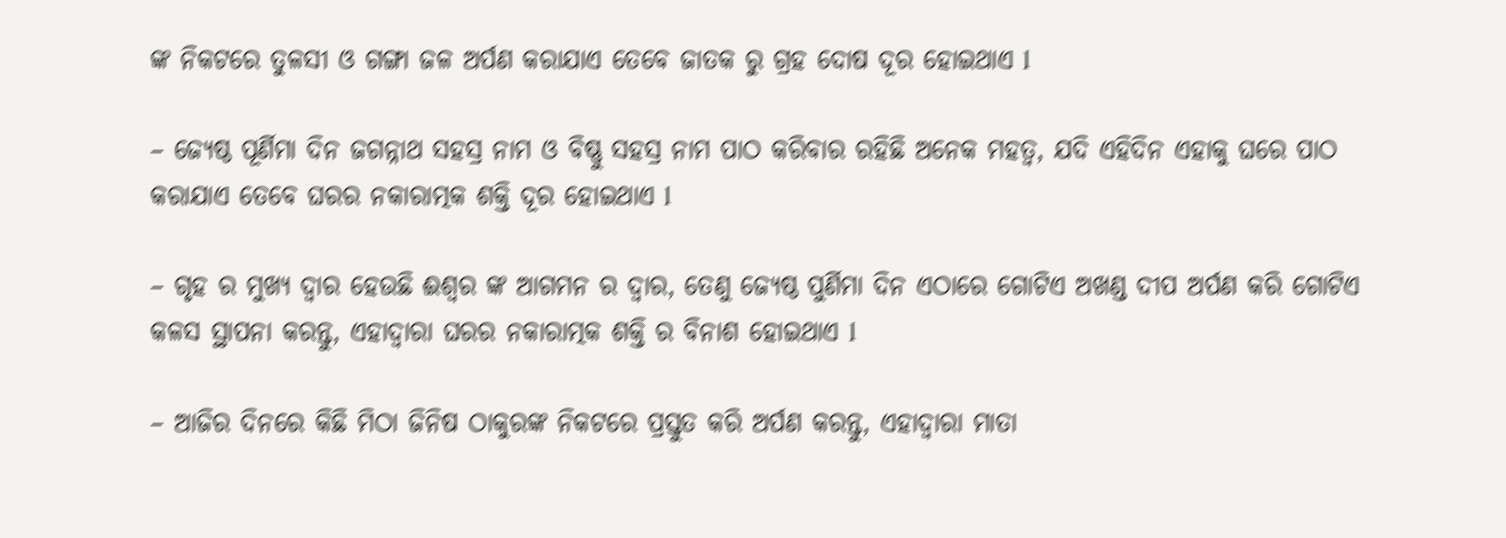ଙ୍କ ନିକଟରେ ତୁଳସୀ ଓ ଗଙ୍ଗା ଜଳ ଅର୍ପଣ କରାଯାଏ ତେବେ ଜାତକ ରୁ ଗ୍ରହ ଦୋଷ ଦୂର ହୋଇଥାଏ l

– ଜ୍ୟେଷ୍ଠ ପୂର୍ଣିମା ଦିନ ଜଗନ୍ନାଥ ସହସ୍ର ନାମ ଓ ବିଷ୍ଣୁ ସହସ୍ର ନାମ ପାଠ କରିବାର ରହିଛି ଅନେକ ମହତ୍ୱ, ଯଦି ଏହିଦିନ ଏହାକୁ ଘରେ ପାଠ କରାଯାଏ ତେବେ ଘରର ନକାରାତ୍ମକ ଶକ୍ତି ଦୂର ହୋଇଥାଏ l

– ଗୃହ ର ମୁଖ୍ୟ ଦ୍ୱାର ହେଉଛି ଈଶ୍ୱର ଙ୍କ ଆଗମନ ର ଦ୍ୱାର, ତେଣୁ ଜ୍ୟେଷ୍ଠ ପୁର୍ଣିମା ଦିନ ଏଠାରେ ଗୋଟିଏ ଅଖଣ୍ଡ ଦୀପ ଅର୍ପଣ କରି ଗୋଟିଏ କଳସ ସ୍ଥାପନା କରନ୍ତୁ, ଏହାଦ୍ୱାରା ଘରର ନକାରାତ୍ମକ ଶକ୍ତି ର ବିନାଶ ହୋଇଥାଏ l

– ଆଜିର ଦିନରେ କିଛି ମିଠା ଜିନିଷ ଠାକୁରଙ୍କ ନିକଟରେ ପ୍ରସ୍ତୁତ କରି ଅର୍ପଣ କରନ୍ତୁ, ଏହାଦ୍ୱାରା ମାତା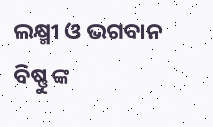ଲକ୍ଷ୍ମୀ ଓ ଭଗବାନ ବିଷ୍ଣୁ ଙ୍କ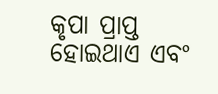କୃପା ପ୍ରାପ୍ତ ହୋଇଥାଏ ଏବଂ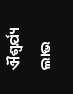ଐଶ୍ୱର୍ଯ୍ୟ ଲାଭ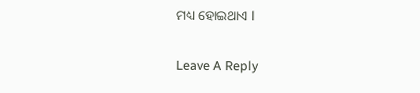ମଧ୍ୟ ହୋଇଥାଏ l

Leave A Reply